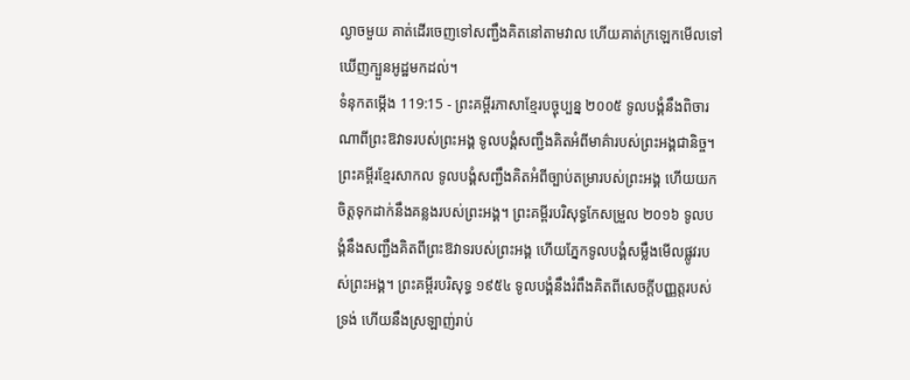ល្ងាចមួយ គាត់ដើរចេញទៅសញ្ជឹងគិតនៅតាមវាល ហើយគាត់ក្រឡេកមើលទៅឃើញក្បួនអូដ្ឋមកដល់។
ទំនុកតម្កើង 119:15 - ព្រះគម្ពីរភាសាខ្មែរបច្ចុប្បន្ន ២០០៥ ទូលបង្គំនឹងពិចារណាពីព្រះឱវាទរបស់ព្រះអង្គ ទូលបង្គំសញ្ជឹងគិតអំពីមាគ៌ារបស់ព្រះអង្គជានិច្ច។ ព្រះគម្ពីរខ្មែរសាកល ទូលបង្គំសញ្ជឹងគិតអំពីច្បាប់តម្រារបស់ព្រះអង្គ ហើយយកចិត្តទុកដាក់នឹងគន្លងរបស់ព្រះអង្គ។ ព្រះគម្ពីរបរិសុទ្ធកែសម្រួល ២០១៦ ទូលបង្គំនឹងសញ្ជឹងគិតពីព្រះឱវាទរបស់ព្រះអង្គ ហើយភ្នែកទូលបង្គំសម្លឹងមើលផ្លូវរបស់ព្រះអង្គ។ ព្រះគម្ពីរបរិសុទ្ធ ១៩៥៤ ទូលបង្គំនឹងរំពឹងគិតពីសេចក្ដីបញ្ញត្តរបស់ទ្រង់ ហើយនឹងស្រឡាញ់រាប់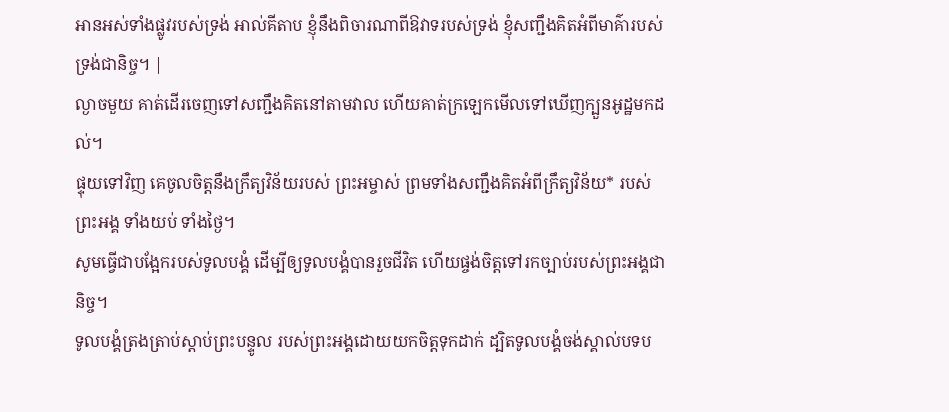អានអស់ទាំងផ្លូវរបស់ទ្រង់ អាល់គីតាប ខ្ញុំនឹងពិចារណាពីឱវាទរបស់ទ្រង់ ខ្ញុំសញ្ជឹងគិតអំពីមាគ៌ារបស់ទ្រង់ជានិច្ច។ |
ល្ងាចមួយ គាត់ដើរចេញទៅសញ្ជឹងគិតនៅតាមវាល ហើយគាត់ក្រឡេកមើលទៅឃើញក្បួនអូដ្ឋមកដល់។
ផ្ទុយទៅវិញ គេចូលចិត្តនឹងក្រឹត្យវិន័យរបស់ ព្រះអម្ចាស់ ព្រមទាំងសញ្ជឹងគិតអំពីក្រឹត្យវិន័យ* របស់ព្រះអង្គ ទាំងយប់ ទាំងថ្ងៃ។
សូមធ្វើជាបង្អែករបស់ទូលបង្គំ ដើម្បីឲ្យទូលបង្គំបានរួចជីវិត ហើយផ្ចង់ចិត្តទៅរកច្បាប់របស់ព្រះអង្គជានិច្ច។
ទូលបង្គំត្រងត្រាប់ស្ដាប់ព្រះបន្ទូល របស់ព្រះអង្គដោយយកចិត្តទុកដាក់ ដ្បិតទូលបង្គំចង់ស្គាល់បទប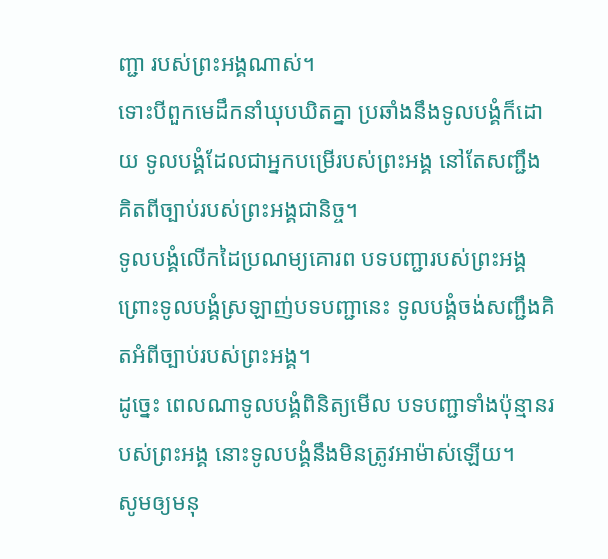ញ្ជា របស់ព្រះអង្គណាស់។
ទោះបីពួកមេដឹកនាំឃុបឃិតគ្នា ប្រឆាំងនឹងទូលបង្គំក៏ដោយ ទូលបង្គំដែលជាអ្នកបម្រើរបស់ព្រះអង្គ នៅតែសញ្ជឹងគិតពីច្បាប់របស់ព្រះអង្គជានិច្ច។
ទូលបង្គំលើកដៃប្រណម្យគោរព បទបញ្ជារបស់ព្រះអង្គ ព្រោះទូលបង្គំស្រឡាញ់បទបញ្ជានេះ ទូលបង្គំចង់សញ្ជឹងគិតអំពីច្បាប់របស់ព្រះអង្គ។
ដូច្នេះ ពេលណាទូលបង្គំពិនិត្យមើល បទបញ្ជាទាំងប៉ុន្មានរបស់ព្រះអង្គ នោះទូលបង្គំនឹងមិនត្រូវអាម៉ាស់ឡើយ។
សូមឲ្យមនុ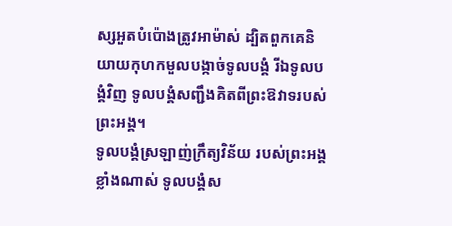ស្សអួតបំប៉ោងត្រូវអាម៉ាស់ ដ្បិតពួកគេនិយាយកុហកមួលបង្កាច់ទូលបង្គំ រីឯទូលបង្គំវិញ ទូលបង្គំសញ្ជឹងគិតពីព្រះឱវាទរបស់ព្រះអង្គ។
ទូលបង្គំស្រឡាញ់ក្រឹត្យវិន័យ របស់ព្រះអង្គខ្លាំងណាស់ ទូលបង្គំស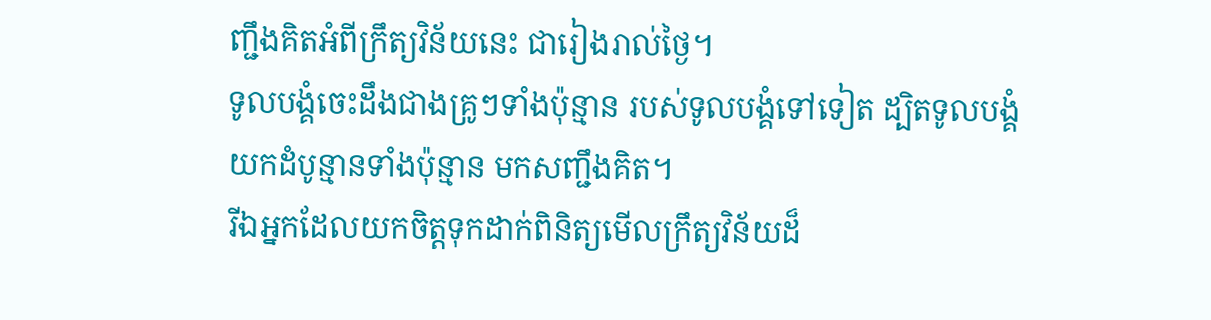ញ្ជឹងគិតអំពីក្រឹត្យវិន័យនេះ ជារៀងរាល់ថ្ងៃ។
ទូលបង្គំចេះដឹងជាងគ្រូៗទាំងប៉ុន្មាន របស់ទូលបង្គំទៅទៀត ដ្បិតទូលបង្គំ យកដំបូន្មានទាំងប៉ុន្មាន មកសញ្ជឹងគិត។
រីឯអ្នកដែលយកចិត្តទុកដាក់ពិនិត្យមើលក្រឹត្យវិន័យដ៏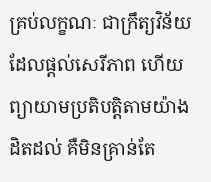គ្រប់លក្ខណៈ ជាក្រឹត្យវិន័យដែលផ្ដល់សេរីភាព ហើយព្យាយាមប្រតិបត្តិតាមយ៉ាងដិតដល់ គឺមិនគ្រាន់តែ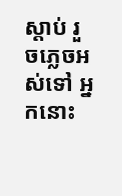ស្ដាប់ រួចភ្លេចអស់ទៅ អ្នកនោះ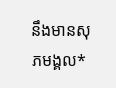នឹងមានសុភមង្គល*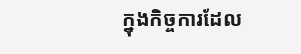ក្នុងកិច្ចការដែល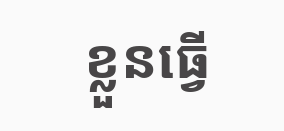ខ្លួនធ្វើ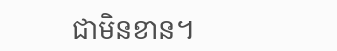ជាមិនខាន។